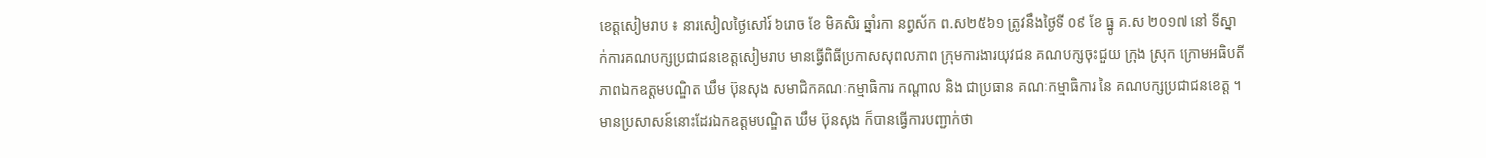ខេត្តសៀមរាប ៖ នារសៀលថ្ងៃសៅរ៍ ៦រោច ខែ មិគសិរ ឆ្នាំរកា នព្វស័ក ព.ស២៥៦១ ត្រូវនឹងថ្ងៃទី ០៩ ខែ ធ្នូ គ.ស ២០១៧ នៅ ទីស្នាក់ការគណបក្សប្រជាជនខេត្តសៀមរាប មានធ្វើពិធីប្រកាសសុពលភាព ក្រុមការងារយុវជន គណបក្សចុះជួយ ក្រុង ស្រុក ក្រោមអធិបតីភាពឯកឧត្តមបណ្ឌិត ឃឹម ប៊ុនសុង សមាជិកគណៈកម្មាធិការ កណ្តាល និង ជាប្រធាន គណៈកម្មាធិការ នៃ គណបក្សប្រជាជនខេត្ត ។
មានប្រសាសន៍នោះដែរឯកឧត្តមបណ្ឌិត ឃឹម ប៊ុនសុង ក៏បានធ្វើការបញ្ជាក់ថា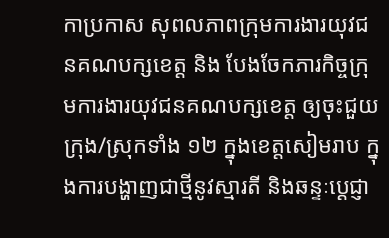កាប្រកាស សុពលភាពក្រុមការងារយុវជនគណបក្សខេត្ត និង បែងចែកភារកិច្ចក្រុមការងារយុវជនគណបក្សខេត្ត ឲ្យចុះជួយ ក្រុង/ស្រុកទាំង ១២ ក្នុងខេត្តសៀមរាប ក្នុងការបង្ហាញជាថ្មីនូវស្មារតី និងឆន្ទៈប្ដេជ្ញា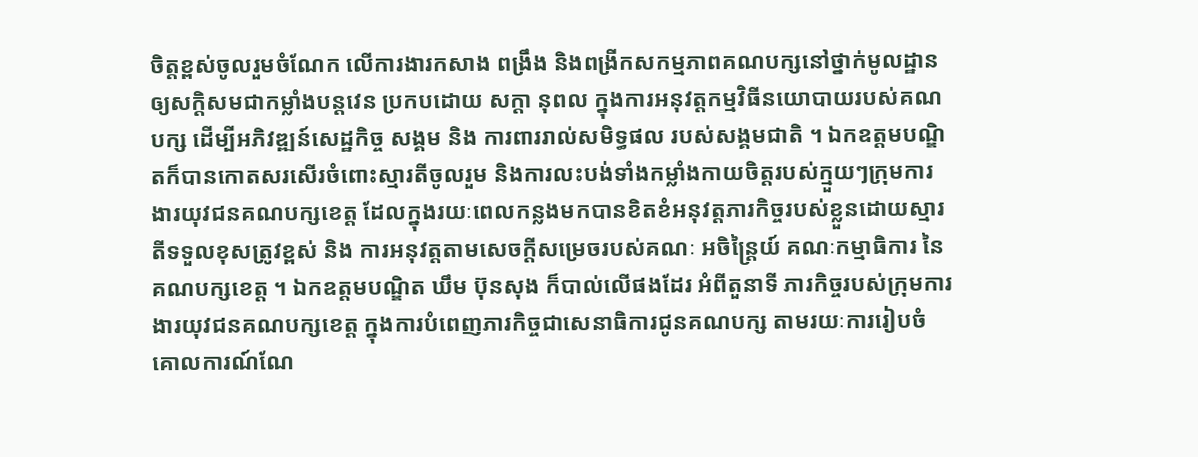ចិត្តខ្ពស់ចូលរួមចំណែក លើការងារកសាង ពង្រឹង និងពង្រីកសកម្មភាពគណបក្សនៅថ្នាក់មូលដ្ឋាន ឲ្យសក្ដិសមជាកម្លាំងបន្ដវេន ប្រកបដោយ សក្ដា នុពល ក្នុងការអនុវត្តកម្មវិធីនយោបាយរបស់គណបក្ស ដើម្បីអភិវឌ្ឍន៍សេដ្ឋកិច្ច សង្គម និង ការពាររាល់សមិទ្ធផល របស់សង្គមជាតិ ។ ឯកឧត្តមបណ្ឌិតក៏បានកោតសរសើរចំពោះស្មារតីចូលរួម និងការលះបង់ទាំងកម្លាំងកាយចិត្តរបស់ក្មួយៗក្រុមការងារយុវជនគណបក្សខេត្ត ដែលក្នុងរយៈពេលកន្លងមកបានខិតខំអនុវត្តភារកិច្ចរបស់ខ្លួនដោយស្មារតីទទួលខុសត្រូវខ្ពស់ និង ការអនុវត្តតាមសេចក្ដីសម្រេចរបស់គណៈ អចិន្ត្រៃយ៍ គណៈកម្មាធិការ នៃគណបក្សខេត្ត ។ ឯកឧត្តមបណ្ឌិត ឃឹម ប៊ុនសុង ក៏បាល់លើផងដែរ អំពីតួនាទី ភារកិច្ចរបស់ក្រុមការងារយុវជនគណបក្សខេត្ត ក្នុងការបំពេញភារកិច្ចជាសេនាធិការជូនគណបក្ស តាមរយៈការរៀបចំ គោលការណ៍ណែ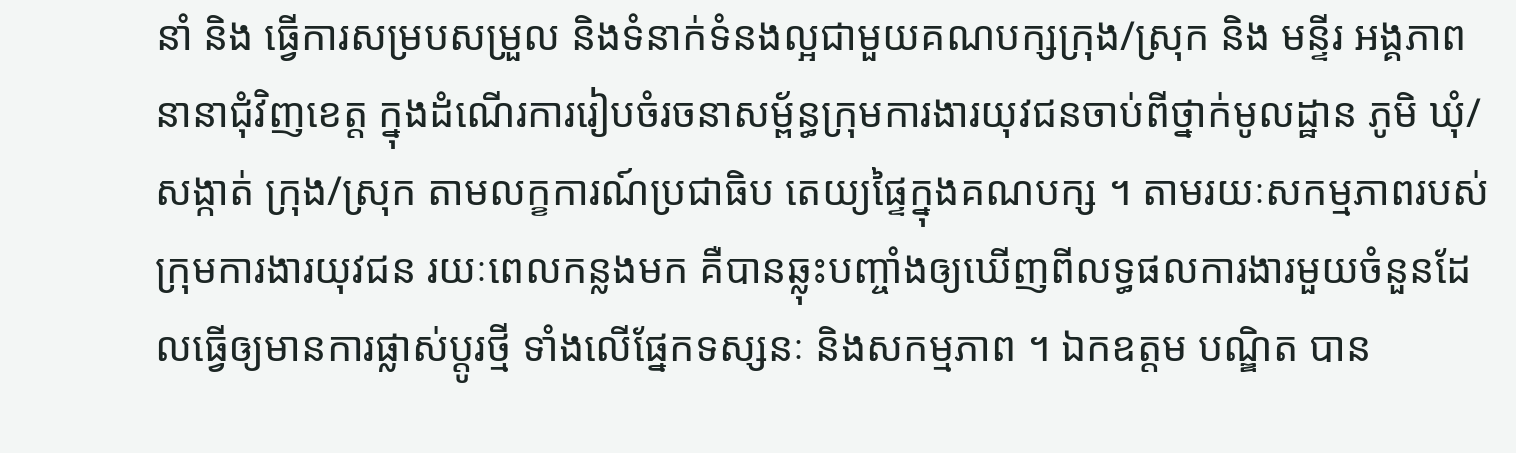នាំ និង ធ្វើការសម្របសម្រួល និងទំនាក់ទំនងល្អជាមួយគណបក្សក្រុង/ស្រុក និង មន្ទីរ អង្គភាពនានាជុំវិញខេត្ត ក្នុងដំណើរការរៀបចំរចនាសម្ព័ន្ធក្រុមការងារយុវជនចាប់ពីថ្នាក់មូលដ្ឋាន ភូមិ ឃុំ/សង្កាត់ ក្រុង/ស្រុក តាមលក្ខការណ៍ប្រជាធិប តេយ្យផ្ទៃក្នុងគណបក្ស ។ តាមរយៈសកម្មភាពរបស់ ក្រុមការងារយុវជន រយៈពេលកន្លងមក គឺបានឆ្លុះបញ្ចាំងឲ្យឃើញពីលទ្ធផលការងារមួយចំនួនដែលធ្វើឲ្យមានការផ្លាស់ប្ដូរថ្មី ទាំងលើផ្នែកទស្សនៈ និងសកម្មភាព ។ ឯកឧត្តម បណ្ឌិត បាន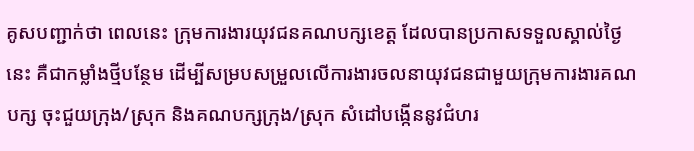គូសបញ្ជាក់ថា ពេលនេះ ក្រុមការងារយុវជនគណបក្សខេត្ត ដែលបានប្រកាសទទួលស្គាល់ថ្ងៃនេះ គឺជាកម្លាំងថ្មីបន្ថែម ដើម្បីសម្របសម្រួលលើការងារចលនាយុវជនជាមួយក្រុមការងារគណបក្ស ចុះជួយក្រុង/ស្រុក និងគណបក្សក្រុង/ស្រុក សំដៅបង្កើននូវជំហរ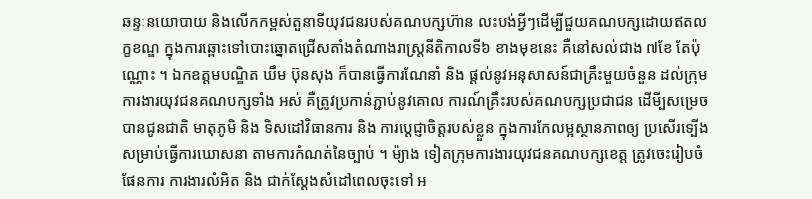ឆន្ទៈនយោបាយ និងលើកកម្ពស់តួនាទីយុវជនរបស់គណបក្សហ៊ាន លះបង់អ្វីៗដើម្បីជួយគណបក្សដោយឥតលក្ខខណ្ឌ ក្នុងការឆ្ពោះទៅបោះឆ្នោតជ្រើសតាំងតំណាងរាស្រ្ដនីតិកាលទី៦ ខាងមុខនេះ គឺនៅសល់ជាង ៧ខែ តែប៉ុណ្ណោះ ។ ឯកឧត្តមបណ្ឌិត ឃឹម ប៊ុនសុង ក៏បានធ្វើការណែនាំ និង ផ្តល់នូវអនុសាសន៍ជាគ្រឹះមួយចំនួន ដល់ក្រុមការងារយុវជនគណបក្សទាំង អស់ គឺត្រូវប្រកាន់ភ្ជាប់នូវគោល ការណ៍គ្រឹះរបស់គណបក្សប្រជាជន ដើមី្បសម្រេចបានជូនជាតិ មាតុភូមិ និង ទិសដៅវិធានការ និង ការប្ដេជ្ញាចិត្តរបស់ខ្លួន ក្នុងការកែលម្អស្ថានភាពឲ្យ ប្រសើរទ្បើង សម្រាប់ធ្វើការឃោសនា តាមការកំណត់នៃច្បាប់ ។ ម៉្យាង ទៀតក្រុមការងារយុវជនគណបក្សខេត្ត ត្រូវចេះរៀបចំផែនការ ការងារលំអិត និង ជាក់ស្ដែងសំដៅពេលចុះទៅ អ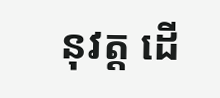នុវត្ត ដើ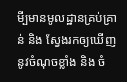មី្បមានមូលដ្ឋានគ្រប់គ្រាន់ និង ស្វែងរកឲ្យឃើញនូវចំណុចខ្លាំង និង ចំ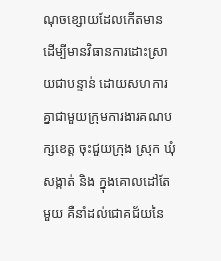ណុចខ្សោយដែលកើតមាន ដើម្បីមានវិធានការដោះស្រាយជាបន្ទាន់ ដោយសហការគ្នាជាមួយក្រុមការងារគណបក្សខេត្ត ចុះជួយក្រុង ស្រុក ឃុំ សង្កាត់ និង ក្នុងគោលដៅតែមួយ គឺនាំដល់ជោគជ័យនៃ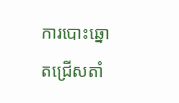ការបោះឆ្នោតជ្រើសតាំ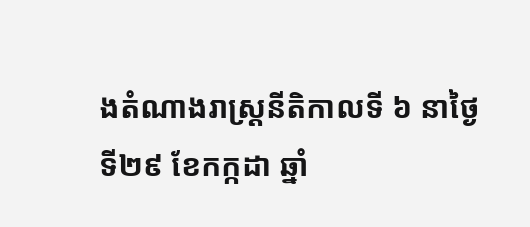ងតំណាងរាស្រ្ដនីតិកាលទី ៦ នាថ្ងៃទី២៩ ខែកក្កដា ឆ្នាំ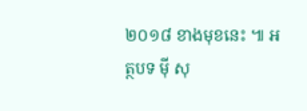២០១៨ ខាងមុខនេះ ៕ អត្ថបទ ម៉ី សុ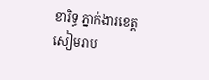ខារិទ្ធ ភ្នាក់ងារខេត្តសៀមរាប